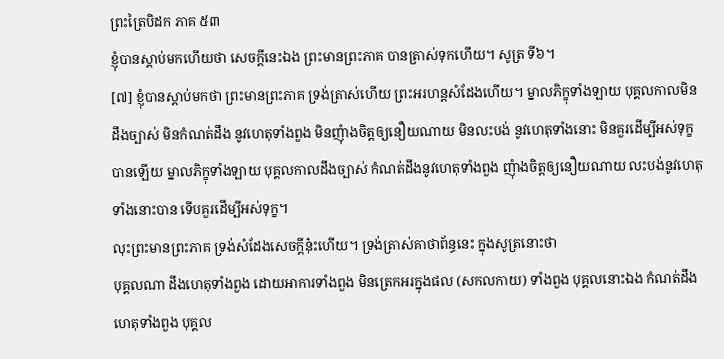ព្រះត្រៃបិដក ភាគ ៥៣
ខ្ញុំបានស្ដាប់មកហើយថា សេចក្ដីនេះឯង ព្រះមានព្រះភាគ បានត្រាស់ទុកហើយ។ សូត្រ ទី៦។
[៧] ខ្ញុំបានស្ដាប់មកថា ព្រះមានព្រះភាគ ទ្រង់ត្រាស់ហើយ ព្រះអរហន្តសំដែងហើយ។ ម្នាលភិក្ខុទាំងឡាយ បុគ្គលកាលមិនដឹងច្បាស់ មិនកំណត់ដឹង នូវហេតុទាំងពួង មិនញុំាងចិត្តឲ្យនឿយណាយ មិនលះបង់ នូវហេតុទាំងនោះ មិនគួរដើម្បីអស់ទុក្ខបានឡើយ ម្នាលភិក្ខុទាំងឡាយ បុគ្គលកាលដឹងច្បាស់ កំណត់ដឹងនូវហេតុទាំងពួង ញុំាងចិត្តឲ្យនឿយណាយ លះបង់នូវហេតុទាំងនោះបាន ទើបគួរដើម្បីអស់ទុក្ខ។
លុះព្រះមានព្រះភាគ ទ្រង់សំដែងសេចក្ដីនុ៎ះហើយ។ ទ្រង់ត្រាស់គាថាព័ន្ធនេះ ក្នុងសូត្រនោះថា
បុគ្គលណា ដឹងហេតុទាំងពួង ដោយអាការទាំងពួង មិនត្រេកអរក្នុងផល (សកលកាយ) ទាំងពួង បុគ្គលនោះឯង កំណត់ដឹងហេតុទាំងពួង បុគ្គល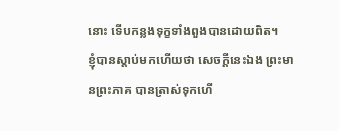នោះ ទើបកន្លងទុក្ខទាំងពួងបានដោយពិត។
ខ្ញុំបានស្ដាប់មកហើយថា សេចក្ដីនេះឯង ព្រះមានព្រះភាគ បានត្រាស់ទុកហើ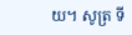យ។ សូត្រ ទី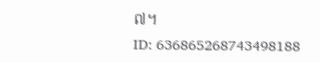៧។
ID: 636865268743498188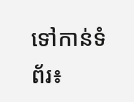ទៅកាន់ទំព័រ៖